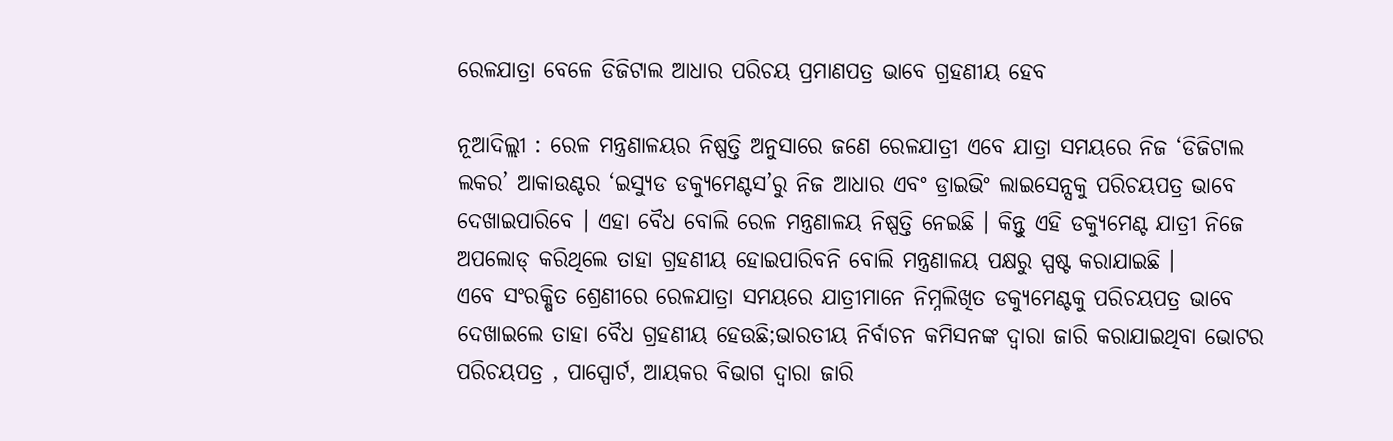ରେଳଯାତ୍ରା ବେଳେ ଡିଜିଟାଲ ଆଧାର ପରିଚୟ ପ୍ରମାଣପତ୍ର ଭାବେ ଗ୍ରହଣୀୟ ହେବ

ନୂଆଦିଲ୍ଲୀ : ରେଳ ମନ୍ତ୍ରଣାଳୟର ନିଷ୍ପତ୍ତି ଅନୁସାରେ ଜଣେ ରେଳଯାତ୍ରୀ ଏବେ ଯାତ୍ରା ସମୟରେ ନିଜ ‘ଡିଜିଟାଲ ଲକର’ ଆକାଉଣ୍ଟର ‘ଇସ୍ୟୁଡ ଡକ୍ୟୁମେଣ୍ଟସ’ରୁ ନିଜ ଆଧାର ଏବଂ ଡ୍ରାଇଭିଂ ଲାଇସେନ୍ସକୁ ପରିଚୟପତ୍ର ଭାବେ ଦେଖାଇପାରିବେ । ଏହା ବୈଧ ବୋଲି ରେଳ ମନ୍ତ୍ରଣାଳୟ ନିଷ୍ପତ୍ତି ନେଇଛି । କିନ୍ତୁ ଏହି ଡକ୍ୟୁମେଣ୍ଟ ଯାତ୍ରୀ ନିଜେ ଅପଲୋଡ୍ କରିଥିଲେ ତାହା ଗ୍ରହଣୀୟ ହୋଇପାରିବନି ବୋଲି ମନ୍ତ୍ରଣାଳୟ ପକ୍ଷରୁ ସ୍ପଷ୍ଟ କରାଯାଇଛି ।
ଏବେ ସଂରକ୍ଷିତ ଶ୍ରେଣୀରେ ରେଳଯାତ୍ରା ସମୟରେ ଯାତ୍ରୀମାନେ ନିମ୍ନଲିଖିତ ଡକ୍ୟୁମେଣ୍ଟକୁ ପରିଚୟପତ୍ର ଭାବେ ଦେଖାଇଲେ ତାହା ବୈଧ ଗ୍ରହଣୀୟ ହେଉଛି;ଭାରତୀୟ ନିର୍ବାଚନ କମିସନଙ୍କ ଦ୍ୱାରା ଜାରି କରାଯାଇଥିବା ଭୋଟର ପରିଚୟପତ୍ର , ପାସ୍ପୋର୍ଟ, ଆୟକର ବିଭାଗ ଦ୍ୱାରା ଜାରି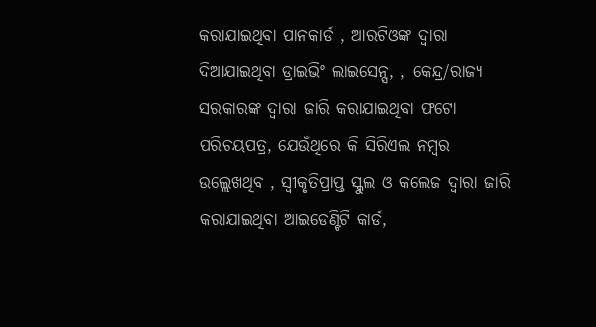କରାଯାଇଥିବା ପାନକାର୍ଡ , ଆରଟିଓଙ୍କ ଦ୍ୱାରା ଦିଆଯାଇଥିବା ଡ୍ରାଇଭିଂ ଲାଇସେନ୍ସ, , କେନ୍ଦ୍ର/ରାଜ୍ୟ ସରକାରଙ୍କ ଦ୍ୱାରା ଜାରି କରାଯାଇଥିବା ଫଟୋ ପରିଚୟପତ୍ର, ଯେଉଁଥିରେ କି ସିରିଏଲ ନମ୍ବର ଉଲ୍ଲେଖଥିବ , ସ୍ୱୀକୃତିପ୍ରାପ୍ତ ସ୍କୁଲ ଓ କଲେଜ ଦ୍ୱାରା ଜାରି କରାଯାଇଥିବା ଆଇଡେଣ୍ଟିଟି କାର୍ଡ,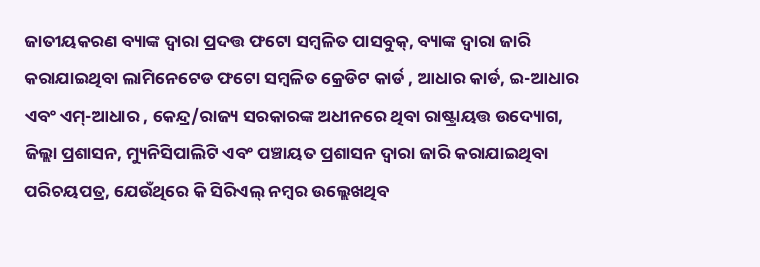ଜାତୀୟକରଣ ବ୍ୟାଙ୍କ ଦ୍ୱାରା ପ୍ରଦତ୍ତ ଫଟୋ ସମ୍ବଳିତ ପାସବୁକ୍, ବ୍ୟାଙ୍କ ଦ୍ୱାରା ଜାରି କରାଯାଇଥିବା ଲାମିନେଟେଡ ଫଟୋ ସମ୍ବଳିତ କ୍ରେଡିଟ କାର୍ଡ , ଆଧାର କାର୍ଡ, ଇ-ଆଧାର ଏବଂ ଏମ୍-ଆଧାର , କେନ୍ଦ୍ର/ରାଜ୍ୟ ସରକାରଙ୍କ ଅଧୀନରେ ଥିବା ରାଷ୍ଟ୍ରାୟତ୍ତ ଉଦ୍ୟୋଗ, ଜିଲ୍ଲା ପ୍ରଶାସନ, ମ୍ୟୁନିସିପାଲିଟି ଏବଂ ପଞ୍ଚାୟତ ପ୍ରଶାସନ ଦ୍ୱାରା ଜାରି କରାଯାଇଥିବା ପରିଚୟପତ୍ର, ଯେଉଁଥିରେ କି ସିରିଏଲ୍ ନମ୍ବର ଉଲ୍ଲେଖଥିବ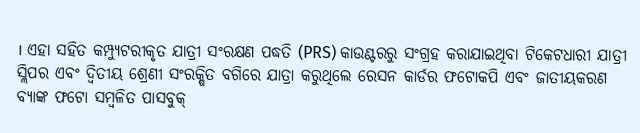। ଏହା ସହିତ କମ୍ପ୍ୟୁଟରୀକୃତ ଯାତ୍ରୀ ସଂରକ୍ଷଣ ପଦ୍ଧତି (PRS) କାଉଣ୍ଟରରୁ ସଂଗ୍ରହ କରାଯାଇଥିବା ଟିକେଟଧାରୀ ଯାତ୍ରୀ ସ୍ଲିପର ଏବଂ ଦ୍ୱିତୀୟ ଶ୍ରେଣୀ ସଂରକ୍ଷିତ ବଗିରେ ଯାତ୍ରା କରୁଥିଲେ ରେସନ କାର୍ଡର ଫଟୋକପି ଏବଂ ଜାତୀୟକରଣ ବ୍ୟାଙ୍କ ଫଟୋ ସମ୍ବଳିତ ପାସବୁକ୍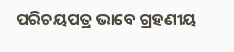ପରିଚୟପତ୍ର ଭାବେ ଗ୍ରହଣୀୟ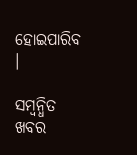ହୋଇପାରିବ ।

ସମ୍ବନ୍ଧିତ ଖବର